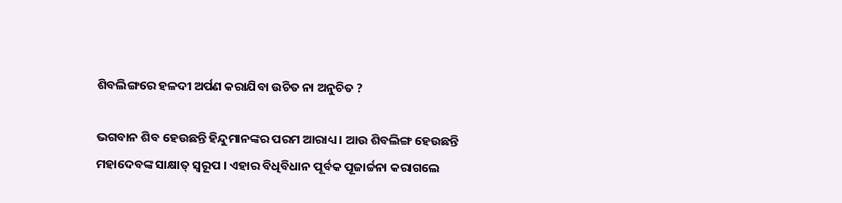ଶିବଲିଙ୍ଗରେ ହଳଦୀ ଅର୍ପଣ କରାଯିବା ଉଚିତ ନା ଅନୁଚିତ ?

ଭଗବାନ ଶିବ ହେଉଛନ୍ତି ହିନ୍ଦୁମାନଙ୍କର ପରମ ଆରାଧ୍ୟ । ଆଉ ଶିବଲିଙ୍ଗ ହେଉଛନ୍ତି ମହାଦେବଙ୍କ ସାକ୍ଷାତ୍‌ ସ୍ୱରୂପ । ଏହାର ବିଧିବିଧାନ ପୂର୍ବକ ପୂଜାର୍ଚ୍ଚନା କରାଗଲେ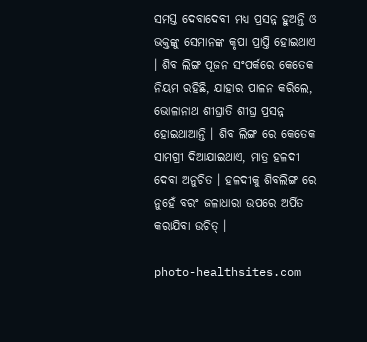ସମସ୍ତ ଦେବାଦେବୀ ମଧ୍ୟ ପ୍ରସନ୍ନ ହୁଅନ୍ତି ଓ ଭକ୍ତଙ୍କୁ ସେମାନଙ୍କ କୃପା ପ୍ରାପ୍ତି ହୋଇଥାଏ । ଶିବ ଲିଙ୍ଗ ପୂଜନ ସଂପର୍କରେ କେତେକ ନିୟମ ରହିଛି, ଯାହାର ପାଳନ କରିଲେ, ଭୋଳାନାଥ ଶୀଘ୍ରାତି ଶୀଘ୍ର ପ୍ରସନ୍ନ ହୋଇଥାଆନ୍ତି । ଶିବ ଲିଙ୍ଗ ରେ କେତେକ ସାମଗ୍ରୀ ଦିଆଯାଇଥାଏ, ମାତ୍ର ହଳଦୀ ଦେବା ଅନୁଚିତ । ହଳଦୀକୁ ଶିବଲିଙ୍ଗ ରେ ନୁହେଁ ବରଂ ଜଳାଧାରା ଉପରେ ଅର୍ପିତ କରାଯିବା ଉଚିତ୍‌ ।

photo-healthsites.com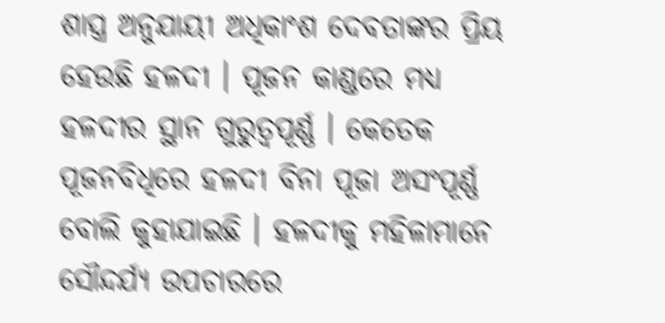ଶାସ୍ତ୍ର ଅନୁଯାୟୀ ଅଧିକାଂଶ ଦେବତାଙ୍କର ପ୍ରିୟ ହେଉଛି ହଳଦୀ । ପୂଜନ କାଣ୍ଡରେ ମଧ୍ୟ ହଳଦୀର ସ୍ଥାନ ଗୁରୁତ୍ୱପୂର୍ଣ୍ଣ । କେତେକ ପୂଜନବିଧିରେ ହଳଦୀ ବିନା ପୂଜା ଅସଂପୂର୍ଣ୍ଣ ବୋଲି କୁହାଯାଇଛି । ହଳଦୀକୁ ମହିଳାମାନେ ସୌନ୍ଦର୍ଯ୍ୟ ଉପଚାରରେ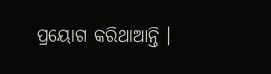ପ୍ରୟୋଗ କରିଥାଆନ୍ତି ।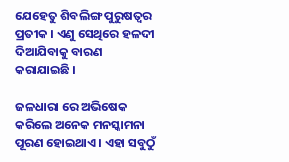ଯେହେତୁ ଶିବଲିଙ୍ଗ ପୁରୁଷତ୍ୱର ପ୍ରତୀକ । ଏଣୁ ସେଥିରେ ହଳଦୀ ଦିଆଯିବାକୁ ବାରଣ କରାଯାଇଛି ।

ଜଳଧାରା ରେ ଅଭିଷେକ କରିଲେ ଅନେକ ମନସ୍କାମନା ପୂରଣ ହୋଇଥାଏ । ଏହା ସବୁଠୁଁ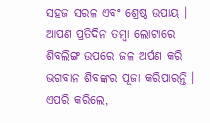ସହଜ ସରଳ ଏବଂ ଶ୍ରେଷ୍ଠ ଉପାୟ । ଆପଣ ପ୍ରତିଦିନ ତମ୍ବା ଲୋଟାରେ ଶିବଲିଙ୍ଗ ଉପରେ ଜଳ ଅର୍ପଣ କରି ଭଗବାନ ଶିବଙ୍କର ପୂଜା କରିପାରନ୍ତି । ଏପରି କରିଲେ,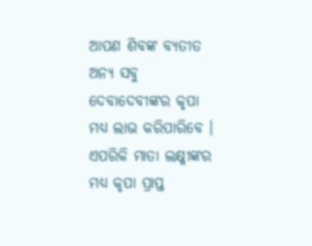ଆପଣ ଶିବଙ୍କ ବ୍ୟତୀତ ଅନ୍ୟ ସବୁ ଦେବାଦେବୀଙ୍କର କୃପା ମଧ୍ୟ ଲାଭ କରିପାରିବେ । ଏପରିକି ମାତା ଲକ୍ଷ୍ମୀଙ୍କର ମଧ୍ୟ କୃପା ପ୍ରାପ୍ତ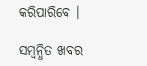କରିପାରିବେ ।

ସମ୍ବନ୍ଧିତ ଖବର